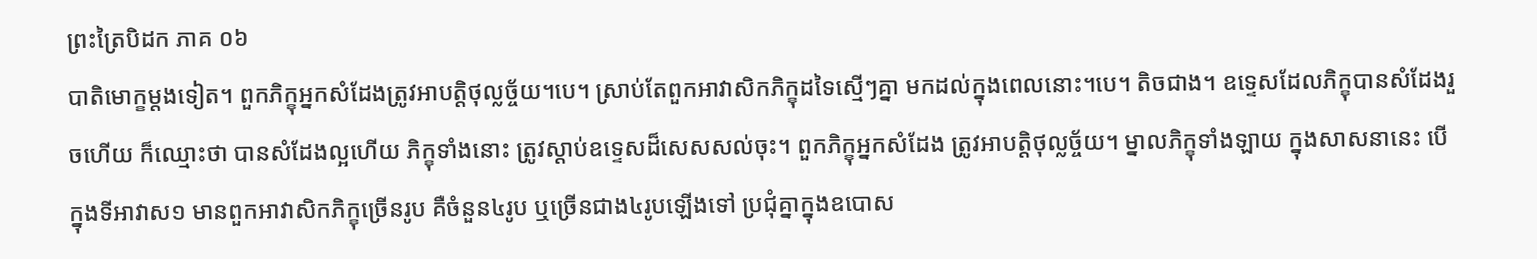ព្រះត្រៃបិដក ភាគ ០៦
បាតិមោក្ខម្តងទៀត។ ពួកភិក្ខុអ្នកសំដែងត្រូវអាបត្តិថុល្លច្ច័យ។បេ។ ស្រាប់តែពួកអាវាសិកភិក្ខុដទៃស្មើៗគ្នា មកដល់ក្នុងពេលនោះ។បេ។ តិចជាង។ ឧទ្ទេសដែលភិក្ខុបានសំដែងរួចហើយ ក៏ឈ្មោះថា បានសំដែងល្អហើយ ភិក្ខុទាំងនោះ ត្រូវស្តាប់ឧទ្ទេសដ៏សេសសល់ចុះ។ ពួកភិក្ខុអ្នកសំដែង ត្រូវអាបត្តិថុល្លច្ច័យ។ ម្នាលភិក្ខុទាំងឡាយ ក្នុងសាសនានេះ បើក្នុងទីអាវាស១ មានពួកអាវាសិកភិក្ខុច្រើនរូប គឺចំនួន៤រូប ឬច្រើនជាង៤រូបឡើងទៅ ប្រជុំគ្នាក្នុងឧបោស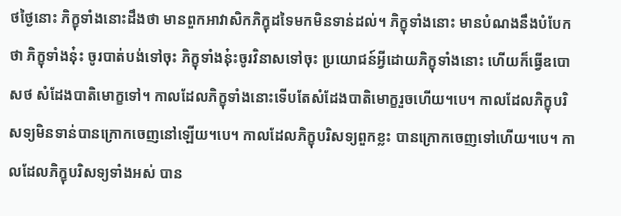ថថ្ងៃនោះ ភិក្ខុទាំងនោះដឹងថា មានពួកអាវាសិកភិក្ខុដទៃមកមិនទាន់ដល់។ ភិក្ខុទាំងនោះ មានបំណងនឹងបំបែកថា ភិក្ខុទាំងនុ៎ះ ចូរបាត់បង់ទៅចុះ ភិក្ខុទាំងនុ៎ះចូរវិនាសទៅចុះ ប្រយោជន៍អ្វីដោយភិក្ខុទាំងនោះ ហើយក៏ធ្វើឧបោសថ សំដែងបាតិមោក្ខទៅ។ កាលដែលភិក្ខុទាំងនោះទើបតែសំដែងបាតិមោក្ខរួចហើយ។បេ។ កាលដែលភិក្ខុបរិសទ្យមិនទាន់បានក្រោកចេញនៅឡើយ។បេ។ កាលដែលភិក្ខុបរិសទ្យពួកខ្លះ បានក្រោកចេញទៅហើយ។បេ។ កាលដែលភិក្ខុបរិសទ្យទាំងអស់ បាន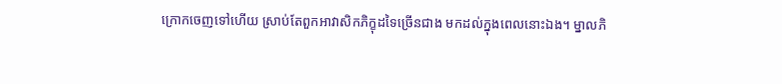ក្រោកចេញទៅហើយ ស្រាប់តែពួកអាវាសិកភិក្ខុដទៃច្រើនជាង មកដល់ក្នុងពេលនោះឯង។ ម្នាលភិ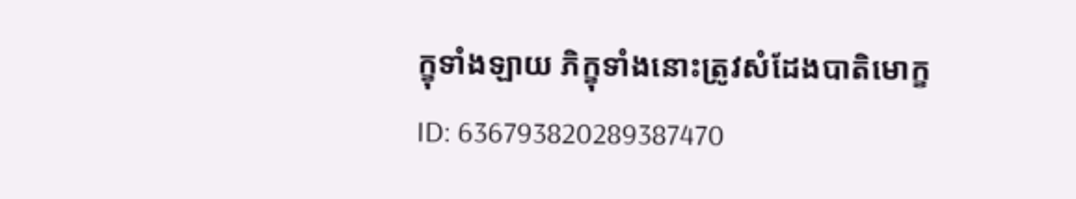ក្ខុទាំងឡាយ ភិក្ខុទាំងនោះត្រូវសំដែងបាតិមោក្ខ
ID: 636793820289387470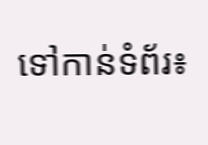ទៅកាន់ទំព័រ៖